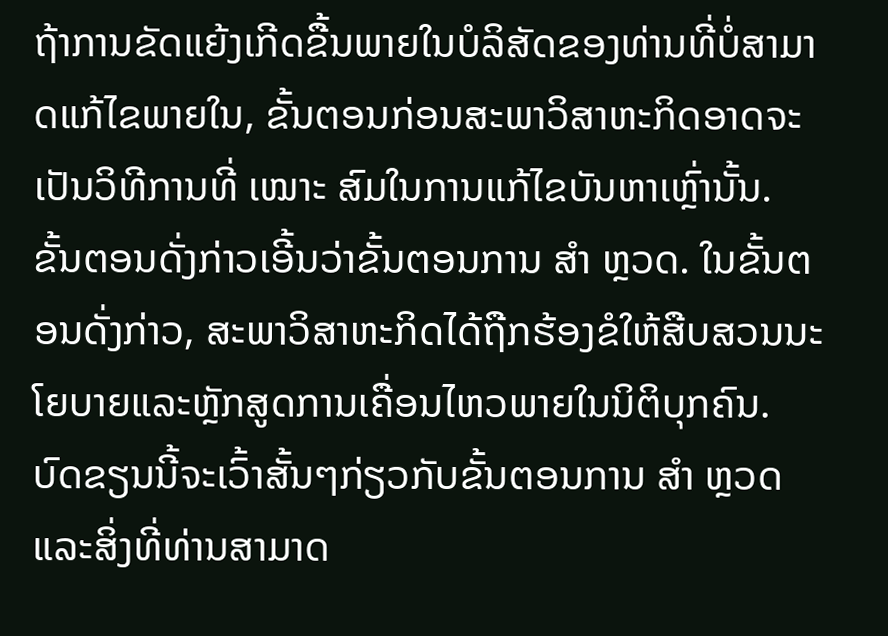ຖ້າການຂັດແຍ້ງເກີດຂື້ນພາຍໃນບໍລິສັດຂອງທ່ານທີ່ບໍ່ສາມາດແກ້ໄຂພາຍໃນ, ຂັ້ນຕອນກ່ອນສະພາວິສາຫະກິດອາດຈະເປັນວິທີການທີ່ ເໝາະ ສົມໃນການແກ້ໄຂບັນຫາເຫຼົ່ານັ້ນ. ຂັ້ນຕອນດັ່ງກ່າວເອີ້ນວ່າຂັ້ນຕອນການ ສຳ ຫຼວດ. ໃນຂັ້ນຕອນດັ່ງກ່າວ, ສະພາວິສາຫະກິດໄດ້ຖືກຮ້ອງຂໍໃຫ້ສືບສວນນະໂຍບາຍແລະຫຼັກສູດການເຄື່ອນໄຫວພາຍໃນນິຕິບຸກຄົນ. ບົດຂຽນນີ້ຈະເວົ້າສັ້ນໆກ່ຽວກັບຂັ້ນຕອນການ ສຳ ຫຼວດແລະສິ່ງທີ່ທ່ານສາມາດ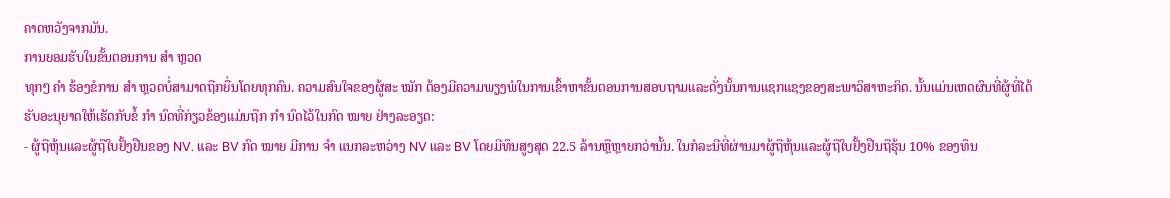ຄາດຫວັງຈາກມັນ.
ການຍອມຮັບໃນຂັ້ນຕອນການ ສຳ ຫຼວດ
ທຸກໆ ຄຳ ຮ້ອງຂໍການ ສຳ ຫຼວດບໍ່ສາມາດຖືກຍື່ນໂດຍທຸກຄົນ. ຄວາມສົນໃຈຂອງຜູ້ສະ ໝັກ ຕ້ອງມີຄວາມພຽງພໍໃນການເຂົ້າຫາຂັ້ນຕອນການສອບຖາມແລະດັ່ງນັ້ນການແຊກແຊງຂອງສະພາວິສາຫະກິດ. ນັ້ນແມ່ນເຫດຜົນທີ່ຜູ້ທີ່ໄດ້ຮັບອະນຸຍາດໃຫ້ເຮັດກັບຂໍ້ ກຳ ນົດທີ່ກ່ຽວຂ້ອງແມ່ນຖືກ ກຳ ນົດໄວ້ໃນກົດ ໝາຍ ຢ່າງລະອຽດ:
- ຜູ້ຖືຫຸ້ນແລະຜູ້ຖືໃບຢັ້ງຢືນຂອງ NV. ແລະ BV ກົດ ໝາຍ ມີການ ຈຳ ແນກລະຫວ່າງ NV ແລະ BV ໂດຍມີທຶນສູງສຸດ 22.5 ລ້ານຫຼືຫຼາຍກວ່ານັ້ນ. ໃນກໍລະນີທີ່ຜ່ານມາຜູ້ຖືຫຸ້ນແລະຜູ້ຖືໃບຢັ້ງຢືນຖືຮຸ້ນ 10% ຂອງທຶນ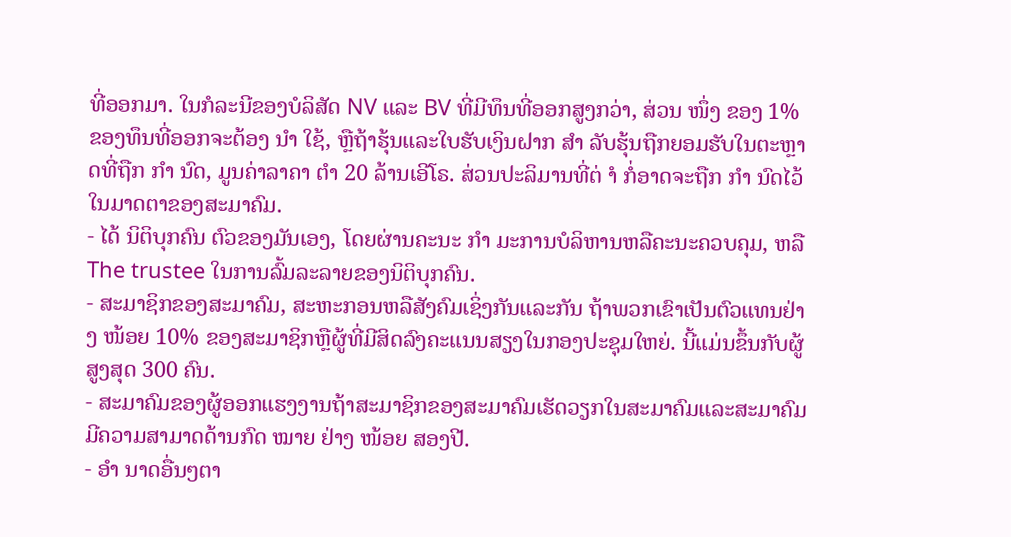ທີ່ອອກມາ. ໃນກໍລະນີຂອງບໍລິສັດ NV ແລະ BV ທີ່ມີທຶນທີ່ອອກສູງກວ່າ, ສ່ວນ ໜຶ່ງ ຂອງ 1% ຂອງທຶນທີ່ອອກຈະຕ້ອງ ນຳ ໃຊ້, ຫຼືຖ້າຮຸ້ນແລະໃບຮັບເງິນຝາກ ສຳ ລັບຮຸ້ນຖືກຍອມຮັບໃນຕະຫຼາດທີ່ຖືກ ກຳ ນົດ, ມູນຄ່າລາຄາ ຕຳ 20 ລ້ານເອີໂຣ. ສ່ວນປະລິມານທີ່ຕ່ ຳ ກໍ່ອາດຈະຖືກ ກຳ ນົດໄວ້ໃນມາດຕາຂອງສະມາຄົມ.
- ໄດ້ ນິຕິບຸກຄົນ ຕົວຂອງມັນເອງ, ໂດຍຜ່ານຄະນະ ກຳ ມະການບໍລິຫານຫລືຄະນະຄວບຄຸມ, ຫລື The trustee ໃນການລົ້ມລະລາຍຂອງນິຕິບຸກຄົນ.
- ສະມາຊິກຂອງສະມາຄົມ, ສະຫະກອນຫລືສັງຄົມເຊິ່ງກັນແລະກັນ ຖ້າພວກເຂົາເປັນຕົວແທນຢ່າງ ໜ້ອຍ 10% ຂອງສະມາຊິກຫຼືຜູ້ທີ່ມີສິດລົງຄະແນນສຽງໃນກອງປະຊຸມໃຫຍ່. ນີ້ແມ່ນຂຶ້ນກັບຜູ້ສູງສຸດ 300 ຄົນ.
- ສະມາຄົມຂອງຜູ້ອອກແຮງງານຖ້າສະມາຊິກຂອງສະມາຄົມເຮັດວຽກໃນສະມາຄົມແລະສະມາຄົມມີຄວາມສາມາດດ້ານກົດ ໝາຍ ຢ່າງ ໜ້ອຍ ສອງປີ.
- ອຳ ນາດອື່ນໆຕາ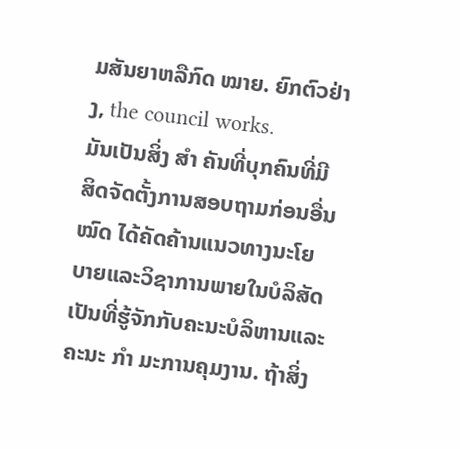ມສັນຍາຫລືກົດ ໝາຍ. ຍົກຕົວຢ່າງ, the council works.
ມັນເປັນສິ່ງ ສຳ ຄັນທີ່ບຸກຄົນທີ່ມີສິດຈັດຕັ້ງການສອບຖາມກ່ອນອື່ນ ໝົດ ໄດ້ຄັດຄ້ານແນວທາງນະໂຍບາຍແລະວິຊາການພາຍໃນບໍລິສັດເປັນທີ່ຮູ້ຈັກກັບຄະນະບໍລິຫານແລະຄະນະ ກຳ ມະການຄຸມງານ. ຖ້າສິ່ງ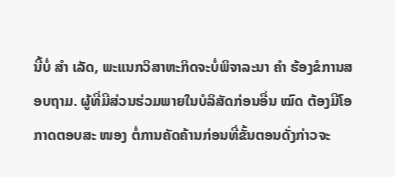ນີ້ບໍ່ ສຳ ເລັດ, ພະແນກວິສາຫະກິດຈະບໍ່ພິຈາລະນາ ຄຳ ຮ້ອງຂໍການສອບຖາມ. ຜູ້ທີ່ມີສ່ວນຮ່ວມພາຍໃນບໍລິສັດກ່ອນອື່ນ ໝົດ ຕ້ອງມີໂອກາດຕອບສະ ໜອງ ຕໍ່ການຄັດຄ້ານກ່ອນທີ່ຂັ້ນຕອນດັ່ງກ່າວຈະ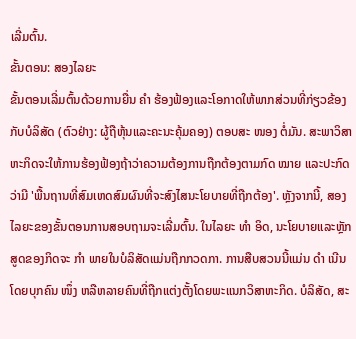ເລີ່ມຕົ້ນ.
ຂັ້ນຕອນ: ສອງໄລຍະ
ຂັ້ນຕອນເລີ່ມຕົ້ນດ້ວຍການຍື່ນ ຄຳ ຮ້ອງຟ້ອງແລະໂອກາດໃຫ້ພາກສ່ວນທີ່ກ່ຽວຂ້ອງກັບບໍລິສັດ (ຕົວຢ່າງ: ຜູ້ຖືຫຸ້ນແລະຄະນະຄຸ້ມຄອງ) ຕອບສະ ໜອງ ຕໍ່ມັນ. ສະພາວິສາຫະກິດຈະໃຫ້ການຮ້ອງຟ້ອງຖ້າວ່າຄວາມຕ້ອງການຖືກຕ້ອງຕາມກົດ ໝາຍ ແລະປະກົດວ່າມີ 'ພື້ນຖານທີ່ສົມເຫດສົມຜົນທີ່ຈະສົງໄສນະໂຍບາຍທີ່ຖືກຕ້ອງ'. ຫຼັງຈາກນີ້, ສອງໄລຍະຂອງຂັ້ນຕອນການສອບຖາມຈະເລີ່ມຕົ້ນ. ໃນໄລຍະ ທຳ ອິດ, ນະໂຍບາຍແລະຫຼັກສູດຂອງກິດຈະ ກຳ ພາຍໃນບໍລິສັດແມ່ນຖືກກວດກາ. ການສືບສວນນີ້ແມ່ນ ດຳ ເນີນໂດຍບຸກຄົນ ໜຶ່ງ ຫລືຫລາຍຄົນທີ່ຖືກແຕ່ງຕັ້ງໂດຍພະແນກວິສາຫະກິດ. ບໍລິສັດ, ສະ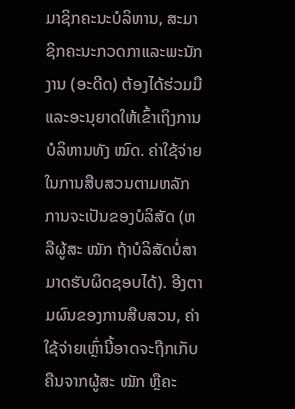ມາຊິກຄະນະບໍລິຫານ, ສະມາຊິກຄະນະກວດກາແລະພະນັກງານ (ອະດີດ) ຕ້ອງໄດ້ຮ່ວມມືແລະອະນຸຍາດໃຫ້ເຂົ້າເຖິງການບໍລິຫານທັງ ໝົດ. ຄ່າໃຊ້ຈ່າຍໃນການສືບສວນຕາມຫລັກການຈະເປັນຂອງບໍລິສັດ (ຫລືຜູ້ສະ ໝັກ ຖ້າບໍລິສັດບໍ່ສາມາດຮັບຜິດຊອບໄດ້). ອີງຕາມຜົນຂອງການສືບສວນ, ຄ່າໃຊ້ຈ່າຍເຫຼົ່ານີ້ອາດຈະຖືກເກັບຄືນຈາກຜູ້ສະ ໝັກ ຫຼືຄະ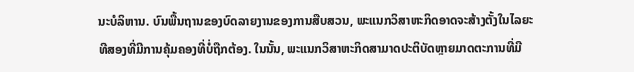ນະບໍລິຫານ. ບົນພື້ນຖານຂອງບົດລາຍງານຂອງການສືບສວນ, ພະແນກວິສາຫະກິດອາດຈະສ້າງຕັ້ງໃນໄລຍະທີສອງທີ່ມີການຄຸ້ມຄອງທີ່ບໍ່ຖືກຕ້ອງ. ໃນນັ້ນ, ພະແນກວິສາຫະກິດສາມາດປະຕິບັດຫຼາຍມາດຕະການທີ່ມີ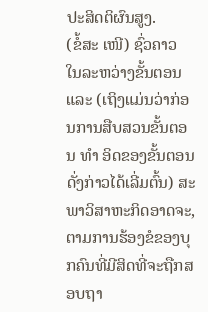ປະສິດຕິຜົນສູງ.
(ຂໍ້ສະ ເໜີ) ຊົ່ວຄາວ
ໃນລະຫວ່າງຂັ້ນຕອນແລະ (ເຖິງແມ່ນວ່າກ່ອນການສືບສວນຂັ້ນຕອນ ທຳ ອິດຂອງຂັ້ນຕອນດັ່ງກ່າວໄດ້ເລີ່ມຕົ້ນ) ສະພາວິສາຫະກິດອາດຈະ, ຕາມການຮ້ອງຂໍຂອງບຸກຄົນທີ່ມີສິດທີ່ຈະຖືກສອບຖາ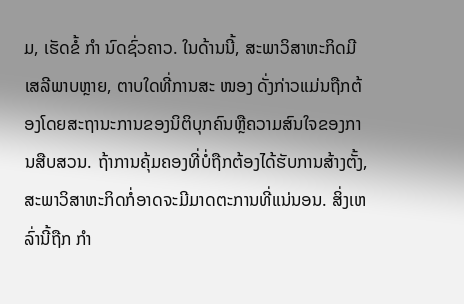ມ, ເຮັດຂໍ້ ກຳ ນົດຊົ່ວຄາວ. ໃນດ້ານນີ້, ສະພາວິສາຫະກິດມີເສລີພາບຫຼາຍ, ຕາບໃດທີ່ການສະ ໜອງ ດັ່ງກ່າວແມ່ນຖືກຕ້ອງໂດຍສະຖານະການຂອງນິຕິບຸກຄົນຫຼືຄວາມສົນໃຈຂອງການສືບສວນ. ຖ້າການຄຸ້ມຄອງທີ່ບໍ່ຖືກຕ້ອງໄດ້ຮັບການສ້າງຕັ້ງ, ສະພາວິສາຫະກິດກໍ່ອາດຈະມີມາດຕະການທີ່ແນ່ນອນ. ສິ່ງເຫລົ່ານີ້ຖືກ ກຳ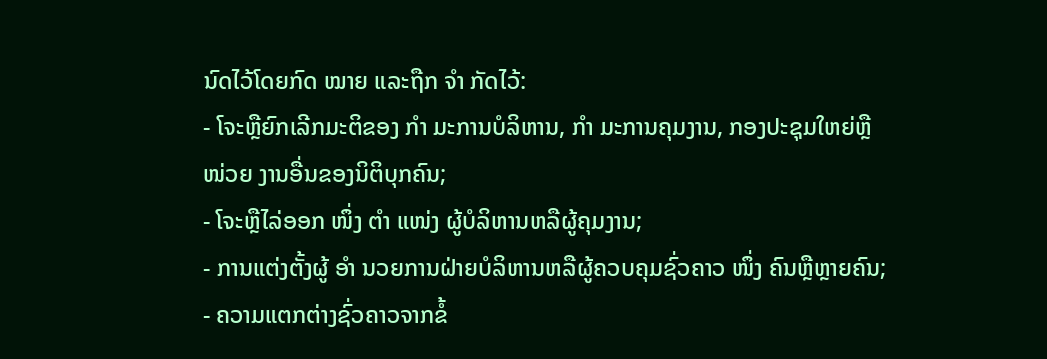ນົດໄວ້ໂດຍກົດ ໝາຍ ແລະຖືກ ຈຳ ກັດໄວ້:
- ໂຈະຫຼືຍົກເລີກມະຕິຂອງ ກຳ ມະການບໍລິຫານ, ກຳ ມະການຄຸມງານ, ກອງປະຊຸມໃຫຍ່ຫຼື ໜ່ວຍ ງານອື່ນຂອງນິຕິບຸກຄົນ;
- ໂຈະຫຼືໄລ່ອອກ ໜຶ່ງ ຕຳ ແໜ່ງ ຜູ້ບໍລິຫານຫລືຜູ້ຄຸມງານ;
- ການແຕ່ງຕັ້ງຜູ້ ອຳ ນວຍການຝ່າຍບໍລິຫານຫລືຜູ້ຄວບຄຸມຊົ່ວຄາວ ໜຶ່ງ ຄົນຫຼືຫຼາຍຄົນ;
- ຄວາມແຕກຕ່າງຊົ່ວຄາວຈາກຂໍ້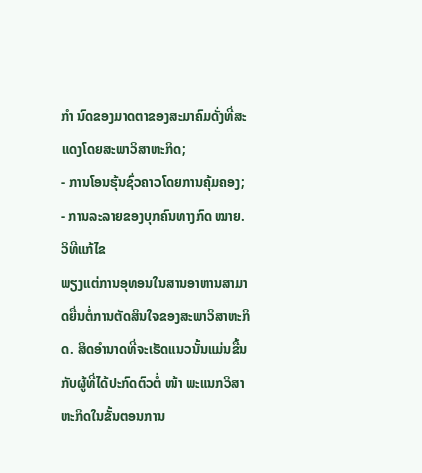ກຳ ນົດຂອງມາດຕາຂອງສະມາຄົມດັ່ງທີ່ສະແດງໂດຍສະພາວິສາຫະກິດ;
- ການໂອນຮຸ້ນຊົ່ວຄາວໂດຍການຄຸ້ມຄອງ;
- ການລະລາຍຂອງບຸກຄົນທາງກົດ ໝາຍ.
ວິທີແກ້ໄຂ
ພຽງແຕ່ການອຸທອນໃນສານອາຫານສາມາດຍື່ນຕໍ່ການຕັດສິນໃຈຂອງສະພາວິສາຫະກິດ. ສິດອໍານາດທີ່ຈະເຮັດແນວນັ້ນແມ່ນຂື້ນກັບຜູ້ທີ່ໄດ້ປະກົດຕົວຕໍ່ ໜ້າ ພະແນກວິສາຫະກິດໃນຂັ້ນຕອນການ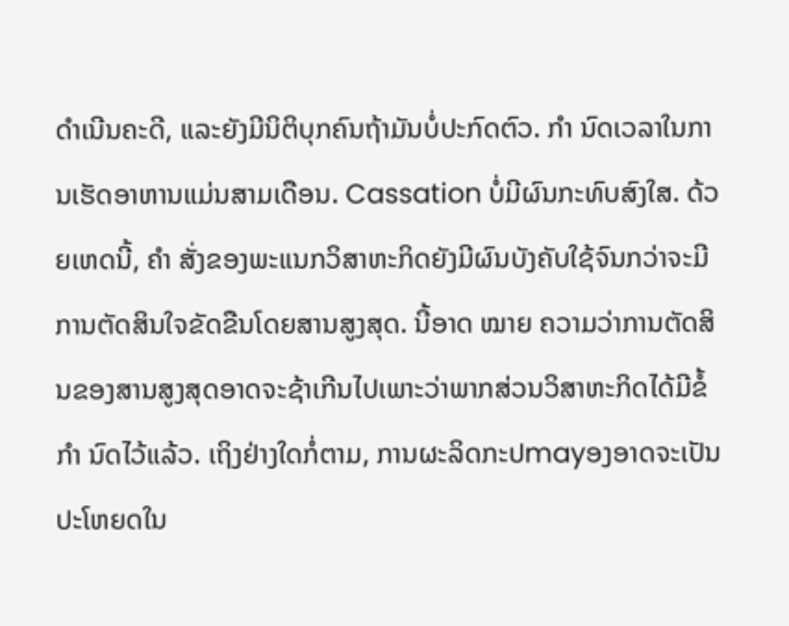ດໍາເນີນຄະດີ, ແລະຍັງມີນິຕິບຸກຄົນຖ້າມັນບໍ່ປະກົດຕົວ. ກຳ ນົດເວລາໃນການເຮັດອາຫານແມ່ນສາມເດືອນ. Cassation ບໍ່ມີຜົນກະທົບສົງໃສ. ດ້ວຍເຫດນີ້, ຄຳ ສັ່ງຂອງພະແນກວິສາຫະກິດຍັງມີຜົນບັງຄັບໃຊ້ຈົນກວ່າຈະມີການຕັດສິນໃຈຂັດຂືນໂດຍສານສູງສຸດ. ນີ້ອາດ ໝາຍ ຄວາມວ່າການຕັດສິນຂອງສານສູງສຸດອາດຈະຊ້າເກີນໄປເພາະວ່າພາກສ່ວນວິສາຫະກິດໄດ້ມີຂໍ້ ກຳ ນົດໄວ້ແລ້ວ. ເຖິງຢ່າງໃດກໍ່ຕາມ, ການຜະລິດກະປmayອງອາດຈະເປັນປະໂຫຍດໃນ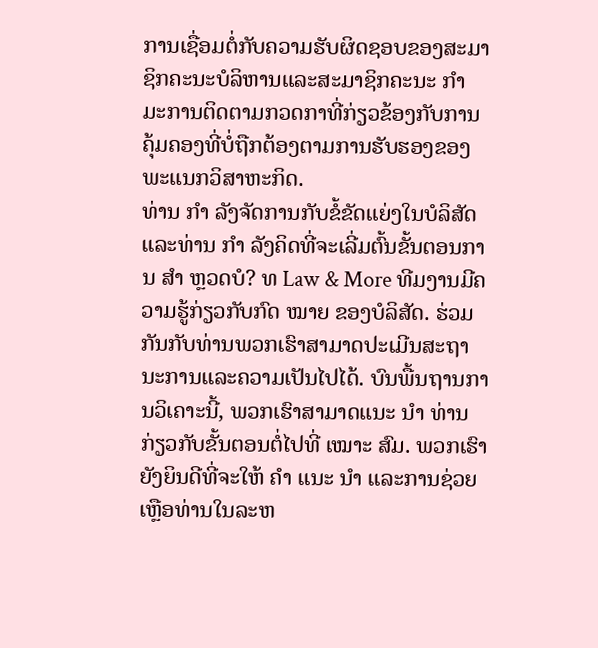ການເຊື່ອມຕໍ່ກັບຄວາມຮັບຜິດຊອບຂອງສະມາຊິກຄະນະບໍລິຫານແລະສະມາຊິກຄະນະ ກຳ ມະການຕິດຕາມກວດກາທີ່ກ່ຽວຂ້ອງກັບການຄຸ້ມຄອງທີ່ບໍ່ຖືກຕ້ອງຕາມການຮັບຮອງຂອງພະແນກວິສາຫະກິດ.
ທ່ານ ກຳ ລັງຈັດການກັບຂໍ້ຂັດແຍ່ງໃນບໍລິສັດແລະທ່ານ ກຳ ລັງຄິດທີ່ຈະເລີ່ມຕົ້ນຂັ້ນຕອນການ ສຳ ຫຼວດບໍ? ທ Law & More ທີມງານມີຄວາມຮູ້ກ່ຽວກັບກົດ ໝາຍ ຂອງບໍລິສັດ. ຮ່ວມກັນກັບທ່ານພວກເຮົາສາມາດປະເມີນສະຖານະການແລະຄວາມເປັນໄປໄດ້. ບົນພື້ນຖານການວິເຄາະນີ້, ພວກເຮົາສາມາດແນະ ນຳ ທ່ານກ່ຽວກັບຂັ້ນຕອນຕໍ່ໄປທີ່ ເໝາະ ສົມ. ພວກເຮົາຍັງຍິນດີທີ່ຈະໃຫ້ ຄຳ ແນະ ນຳ ແລະການຊ່ວຍເຫຼືອທ່ານໃນລະຫ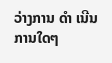ວ່າງການ ດຳ ເນີນການໃດໆ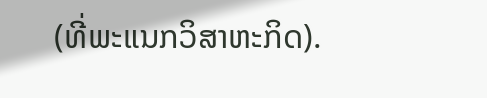(ທີ່ພະແນກວິສາຫະກິດ).